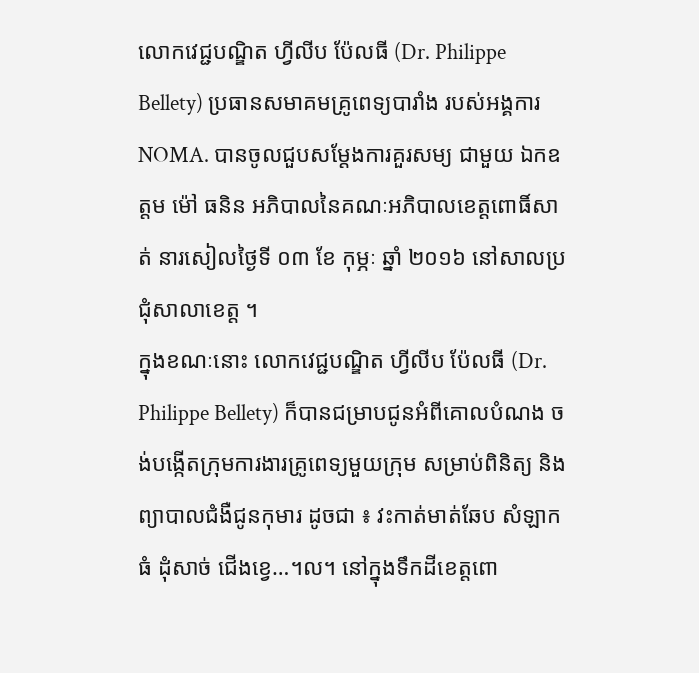លោកវេជ្ជបណ្ឌិត ហ្វីលីប ប៉ែលធី (Dr. Philippe Bellety) ប្រធានសមាគមគ្រូពេទ្យបារាំង របស់អង្គការ NOMA. បានចូលជួបសម្តែងការគួរសម្យ ជាមួយ ឯកឧត្តម ម៉ៅ ធនិន អភិបាលនៃគណៈអភិបាលខេត្តពោធិ៍សាត់ នារសៀលថ្ងៃទី ០៣ ខែ កុម្ភៈ ឆ្នាំ ២០១៦ នៅសាលប្រជុំសាលាខេត្ត ។
ក្នុងខណៈនោះ លោកវេជ្ជបណ្ឌិត ហ្វីលីប ប៉ែលធី (Dr. Philippe Bellety) ក៏បានជម្រាបជូនអំពីគោលបំណង ចង់បង្កើតក្រុមការងារគ្រូពេទ្យមួយក្រុម សម្រាប់ពិនិត្យ និង ព្យាបាលជំងឺជូនកុមារ ដូចជា ៖ វះកាត់មាត់ឆែប សំឡាកធំ ដុំសាច់ ជើងខ្វេ…។ល។ នៅក្នុងទឹកដីខេត្តពោ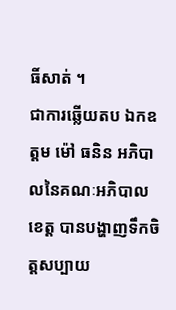ធិ៍សាត់ ។
ជាការឆ្លើយតប ឯកឧត្តម ម៉ៅ ធនិន អភិបាលនៃគណៈអភិបាលខេត្ត បានបង្ហាញទឹកចិត្តសប្បាយ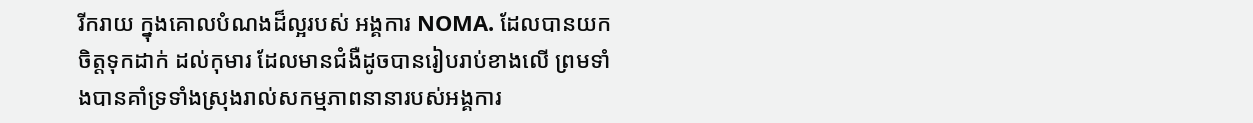រីករាយ ក្នុងគោលបំណងដ៏ល្អរបស់ អង្គការ NOMA. ដែលបានយកចិត្តទុកដាក់ ដល់កុមារ ដែលមានជំងឺដូចបានរៀបរាប់ខាងលើ ព្រមទាំងបានគាំទ្រទាំងស្រុងរាល់សកម្មភាពនានារបស់អង្គការ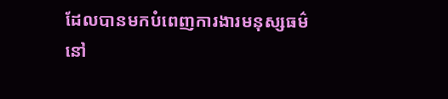ដែលបានមកបំពេញការងារមនុស្សធម៌នៅ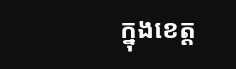ក្នុងខេត្ត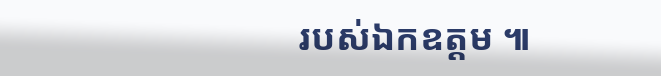របស់ឯកឧត្តម ៕